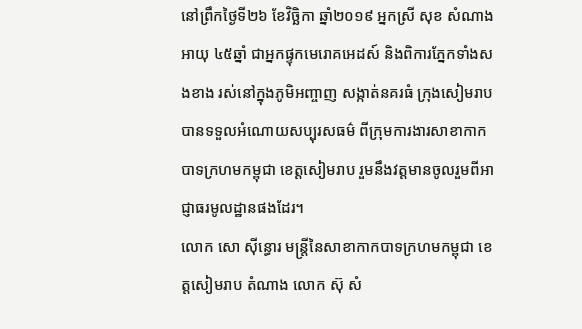នៅព្រឹកថ្ងៃទី២៦ ខែវិច្ឆិកា ឆ្នាំ២០១៩ អ្នកស្រី សុខ សំណាង អាយុ ៤៥ឆ្នាំ ជាអ្នកផ្ទុកមេរោគអេដស៍ និងពិការភ្នែកទាំងសងខាង រស់នៅក្នុងភូមិអញ្ចាញ សង្កាត់នគរធំ ក្រុងសៀមរាប បានទទួលអំណោយសប្បុរសធម៌ ពីក្រុមការងារសាខាកាកបាទក្រហមកម្ពុជា ខេត្តសៀមរាប រួមនឹងវត្តមានចូលរួមពីអាជ្ញាធរមូលដ្ឋានផងដែរ។
លោក សោ ស៊ីន្ធោរ មន្ត្រីនៃសាខាកាកបាទក្រហមកម្ពុជា ខេត្តសៀមរាប តំណាង លោក ស៊ុ សំ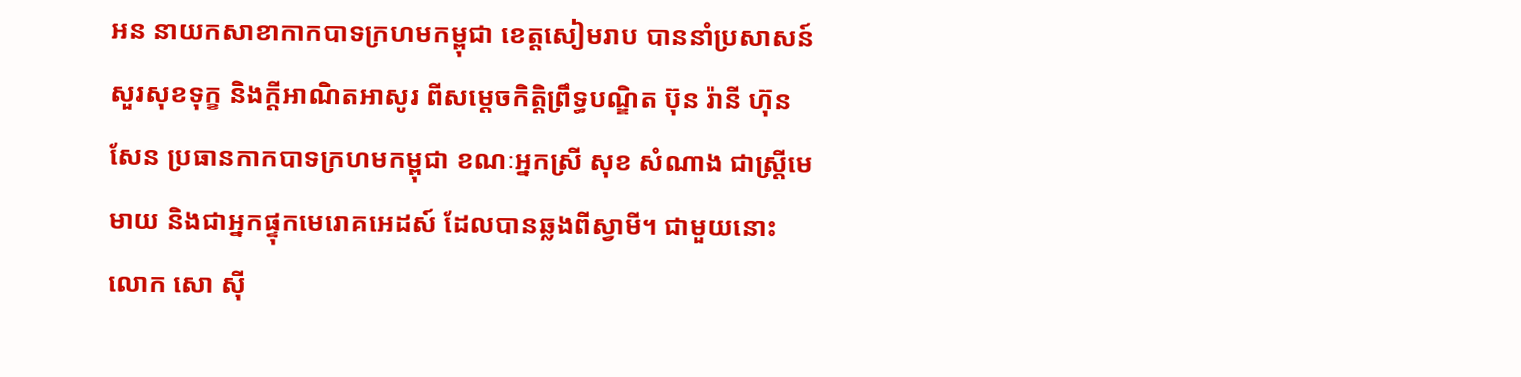អន នាយកសាខាកាកបាទក្រហមកម្ពុជា ខេត្តសៀមរាប បាននាំប្រសាសន៍ សួរសុខទុក្ខ និងក្ដីអាណិតអាសូរ ពីសម្តេចកិត្តិព្រឹទ្ធបណ្ឌិត ប៊ុន រ៉ានី ហ៊ុន សែន ប្រធានកាកបាទក្រហមកម្ពុជា ខណៈអ្នកស្រី សុខ សំណាង ជាស្ត្រីមេមាយ និងជាអ្នកផ្ទុកមេរោគអេដស៍ ដែលបានឆ្លងពីស្វាមី។ ជាមួយនោះ លោក សោ ស៊ី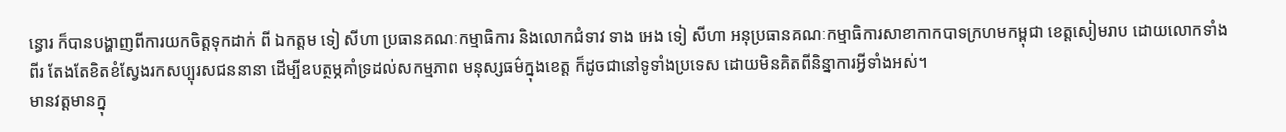ន្ធោរ ក៏បានបង្ហាញពីការយកចិត្តទុកដាក់ ពី ឯកត្តម ទៀ សីហា ប្រធានគណៈកម្មាធិការ និងលោកជំទាវ ទាង អេង ទៀ សីហា អនុប្រធានគណៈកម្មាធិការសាខាកាកបាទក្រហមកម្ពុជា ខេត្តសៀមរាប ដោយលោកទាំងពីរ តែងតែខិតខំស្វែងរកសប្បុរសជននានា ដើម្បីឧបត្ថម្ភគាំទ្រដល់សកម្មភាព មនុស្សធម៌ក្នុងខេត្ត ក៏ដូចជានៅទូទាំងប្រទេស ដោយមិនគិតពីនិន្នាការអ្វីទាំងអស់។
មានវត្តមានក្នុ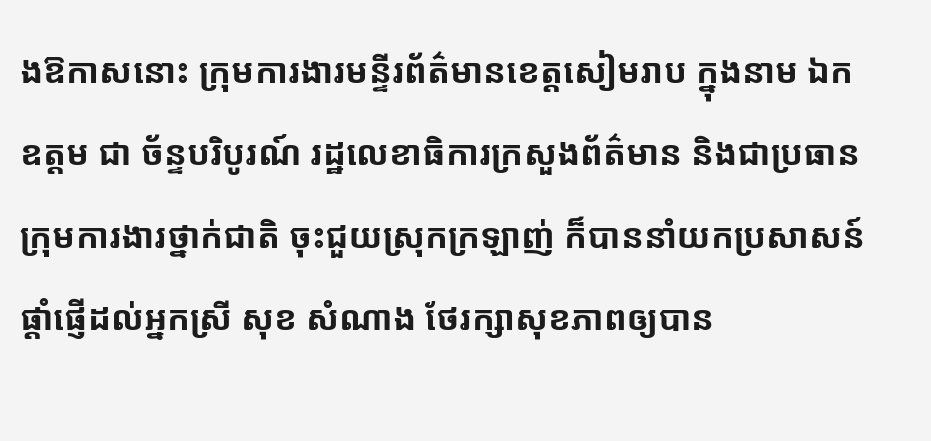ងឱកាសនោះ ក្រុមការងារមន្ទីរព័ត៌មានខេត្តសៀមរាប ក្នុងនាម ឯកឧត្តម ជា ច័ន្ទបរិបូរណ៍ រដ្ឋលេខាធិការក្រសួងព័ត៌មាន និងជាប្រធានក្រុមការងារថ្នាក់ជាតិ ចុះជួយស្រុកក្រឡាញ់ ក៏បាននាំយកប្រសាសន៍ផ្ដាំផ្ញើដល់អ្នកស្រី សុខ សំណាង ថែរក្សាសុខភាពឲ្យបាន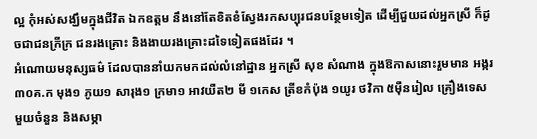ល្អ កុំអស់សង្ឃឹមក្នុងជីវិត ឯកឧត្តម នឹងនៅតែខិតខំស្វែងរកសប្បុរជនបន្ថែមទៀត ដើម្បីជួយដល់អ្នកស្រី ក៏ដូចជាជនក្រីក្រ ជនរងគ្រោះ និងងាយរងគ្រោះដទៃទៀតផងដែរ ។
អំណោយមនុស្សធម៌ ដែលបាននាំយកមកដល់លំនៅដ្ឋាន អ្នកស្រី សុខ សំណាង ក្នុងឱកាសនោះរួមមាន អង្ករ ៣០គ.ក មុង១ ភូយ១ សារុង១ ក្រមា១ អាវយឺត២ មី ១កេស ត្រីខកំប៉ុង ១យូរ ថវិកា ៥ម៉ឺនរៀល គ្រឿងទេសមួយចំនួន និងសម្ភា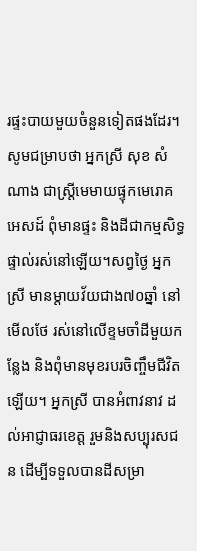រផ្ទះបាយមួយចំនួនទៀតផងដែរ។
សូមជម្រាបថា អ្នកស្រី សុខ សំណាង ជាស្ត្រីមេមាយផ្ទុកមេរោគអេសដ៍ ពុំមានផ្ទះ និងដីជាកម្មសិទ្ធផ្ទាល់រស់នៅឡើយ។សព្វថ្ងៃ អ្នកស្រី មានម្ដាយវ័យជាង៧០ឆ្នាំ នៅមើលថែ រស់នៅលើខ្ទមចាំដីមួយកន្លែង និងពុំមានមុខរបរចិញ្ចឹមជីវិតឡើយ។ អ្នកស្រី បានអំពាវនាវ ដល់អាជ្ញាធរខេត្ត រួមនិងសប្បុរសជន ដើម្បីទទួលបានដីសម្រា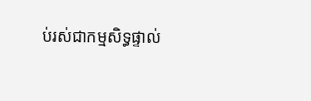ប់រស់ជាកម្មសិទ្ធផ្ទាល់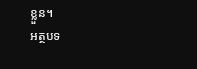ខ្លួន។
អត្ថបទ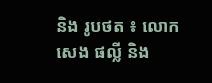និង រូបថត ៖ លោក សេង ផល្លី និង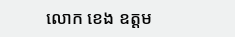លោក ខេង ឧត្តម